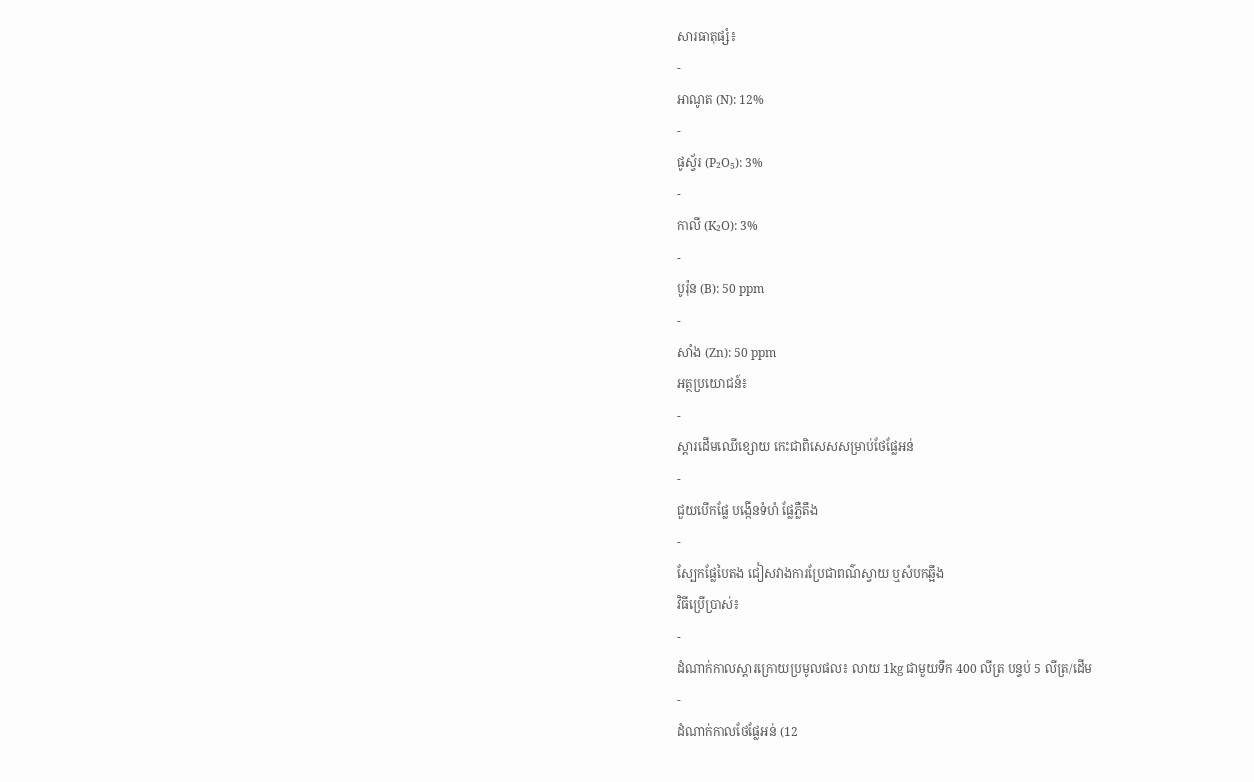សារធាតុផ្សំ៖
-
អាណូត (N): 12%
-
ផូស្វ័រ (P₂O₅): 3%
-
កាលី (K₂O): 3%
-
បូរ៉ុន (B): 50 ppm
-
សាំង (Zn): 50 ppm
អត្ថប្រយោជន៍៖
-
ស្តារដើមឈើខ្សោយ កេះជាពិសេសសម្រាប់ថែផ្លែអន់
-
ជួយបើកផ្លែ បង្កើនទំហំ ផ្លែភ្លឺតឹង
-
ស្បែកផ្លែបៃតង ជៀសវាងការប្រែជាពណ៌ស្វាយ ឬសំបកឆ្អឹង
វិធីប្រើប្រាស់៖
-
ដំណាក់កាលស្តារក្រោយប្រមូលផល៖ លាយ 1kg ជាមួយទឹក 400 លីត្រ បន្ទប់ 5 លីត្រ/ដើម
-
ដំណាក់កាលថែផ្លែអន់ (12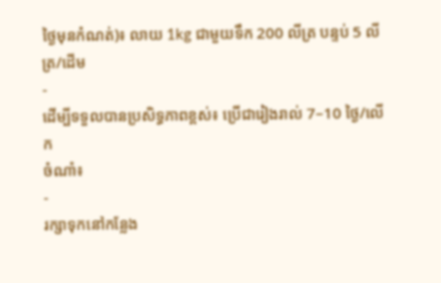ថ្ងៃមុនកំណត់)៖ លាយ 1kg ជាមួយទឹក 200 លីត្រ បន្ទប់ 5 លីត្រ/ដើម
-
ដើម្បីទទួលបានប្រសិទ្ធភាពខ្ពស់៖ ប្រើជារៀងរាល់ 7–10 ថ្ងៃ/លើក
ចំណាំ៖
-
រក្សាទុកនៅកន្លែង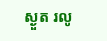ស្ងួត រលូ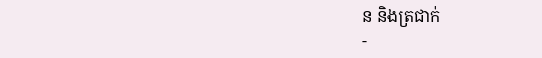ន និងត្រជាក់
-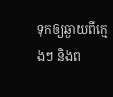ទុកឲ្យឆ្ងាយពីក្មេងៗ និងព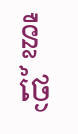ន្លឺថ្ងៃ